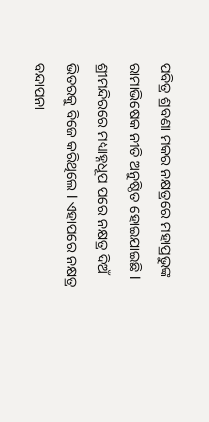ପବିତ୍ର ଶ୍ରବଣା ମକର ନକ୍ଷତ୍ରରେ ମହାପ୍ରଭୁଙ୍କ ରାମାଭିଷେକ ନୀତି ଅନୁଷ୍ଠିତ ହୋଇଯାଇଛି l ଶ୍ରୀମନ୍ଦିରରେ ମଧ୍ୟାହ୍ନଧୂପ ପରେ ନକ୍ଷତ୍ର ଦିଅଁ ଭିତରକୁ ବିଜେ କରିଥିଲେ l ଏହାପରେ ନକ୍ଷତ୍ର ବନ୍ଦାପନା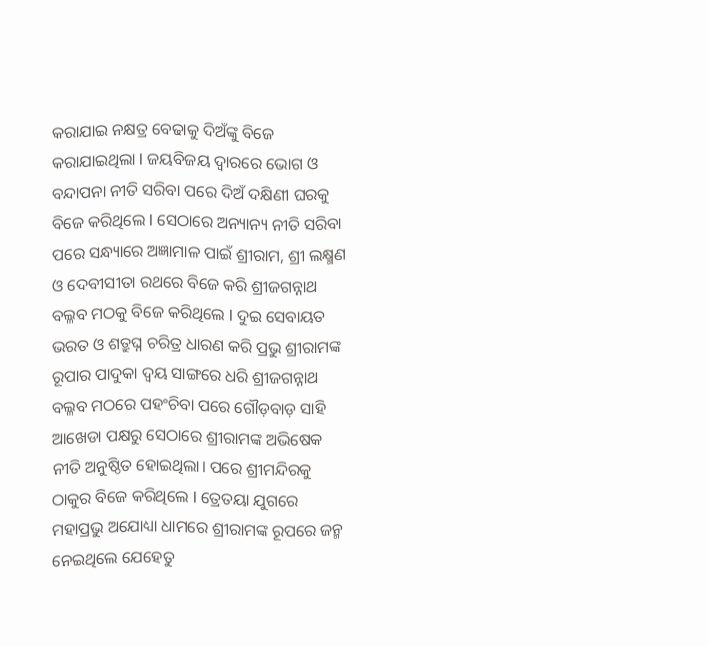କରାଯାଇ ନକ୍ଷତ୍ର ବେଢାକୁ ଦିଅଁଙ୍କୁ ବିଜେ କରାଯାଇଥିଲା l ଜୟବିଜୟ ଦ୍ୱାରରେ ଭୋଗ ଓ ବନ୍ଦାପନା ନୀତି ସରିବା ପରେ ଦିଅଁ ଦକ୍ଷିଣୀ ଘରକୁ ବିଜେ କରିଥିଲେ l ସେଠାରେ ଅନ୍ୟାନ୍ୟ ନୀତି ସରିବା ପରେ ସନ୍ଧ୍ୟାରେ ଅଜ୍ଞାମାଳ ପାଇଁ ଶ୍ରୀରାମ, ଶ୍ରୀ ଲକ୍ଷ୍ମଣ ଓ ଦେବୀସୀତା ରଥରେ ବିଜେ କରି ଶ୍ରୀଜଗନ୍ନାଥ ବଲ୍ଳବ ମଠକୁ ବିଜେ କରିଥିଲେ l ଦୁଇ ସେବାୟତ ଭରତ ଓ ଶତ୍ରୁଘ୍ନ ଚରିତ୍ର ଧାରଣ କରି ପ୍ରଭୁ ଶ୍ରୀରାମଙ୍କ ରୂପାର ପାଦୁକା ଦ୍ବୟ ସାଙ୍ଗରେ ଧରି ଶ୍ରୀଜଗନ୍ନାଥ ବଲ୍ଳବ ମଠରେ ପହଂଚିବା ପରେ ଗୌଡ଼ବାଡ଼ ସାହି ଆଖେଡା ପକ୍ଷରୁ ସେଠାରେ ଶ୍ରୀରାମଙ୍କ ଅଭିଷେକ ନୀତି ଅନୁଷ୍ଠିତ ହୋଇଥିଲା। ପରେ ଶ୍ରୀମନ୍ଦିରକୁ ଠାକୁର ବିଜେ କରିଥିଲେ l ତ୍ରେତୟା ଯୁଗରେ ମହାପ୍ରଭୁ ଅଯୋଧ୍ୟା ଧାମରେ ଶ୍ରୀରାମଙ୍କ ରୂପରେ ଜନ୍ମ ନେଇଥିଲେ ଯେହେତୁ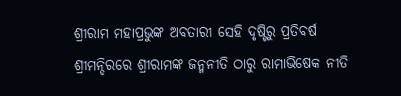ଶ୍ରୀରାମ ମହାପ୍ରଭୁଙ୍କ ଅବତାରୀ ସେହି ଦୃଷ୍ଟିରୁ ପ୍ରତିବର୍ଷ ଶ୍ରୀମନ୍ଦିରରେ ଶ୍ରୀରାମଙ୍କ ଜନ୍ମନୀତି ଠାରୁ ରାମାଭିଷେକ ନୀତି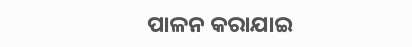ପାଳନ କରାଯାଇ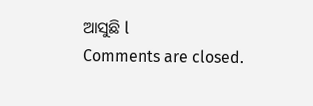ଆସୁଛି l
Comments are closed.